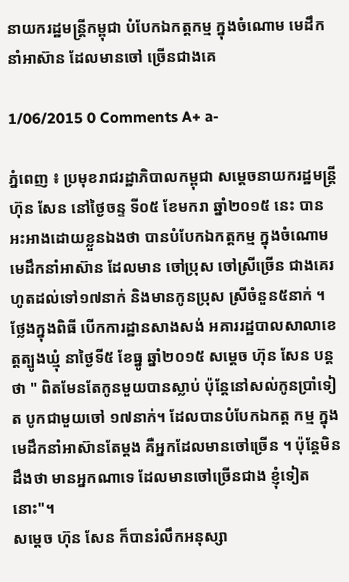នាយករដ្ឋមន្ត្រីកម្ពុជា បំបែកឯកត្តកម្ម ក្នុងចំណោម មេដឹកនាំអាស៊ាន ដែលមានចៅ ច្រើនជាងគេ

1/06/2015 0 Comments A+ a-

ភ្នំពេញ ៖ ប្រមុខរាជរដ្ឋាភិបាលកម្ពុជា សម្ដេចនាយករដ្ឋមន្ត្រី ហ៊ុន សែន នៅថ្ងៃចន្ទ ទី០៥ ខែមករា ឆ្នាំ២០១៥ នេះ បានអះអាងដោយខ្លួនឯងថា បានបំបែកឯកត្តកម្ម ក្នុងចំណោមមេដឹកនាំអាស៊ាន ដែលមាន ចៅប្រុស ចៅស្រីច្រើន ជាងគេរហូតដល់ទៅ១៧នាក់ និងមានកូនប្រុស ស្រីចំនួន៥នាក់ ។
ថ្លែងក្នុងពិធី បើកការដ្ឋានសាងសង់ អគាររដ្ឋបាលសាលាខេត្តត្បូងឃ្មុំ នាថ្ងៃទី៥ ខែធ្នូ ឆ្នាំ២០១៥ សម្ដេច ហ៊ុន សែន បន្តថា " ពិតមែនតែកូនមួយបានស្លាប់ ប៉ុន្តែនៅសល់កូនប្រាំទៀត បូកជាមួយចៅ ១៧នាក់។ ដែលបានបំបែកឯកត្ត កម្ម ក្នុងមេដឹកនាំអាស៊ានតែម្ដង គឺអ្នកដែលមានចៅច្រើន ។ ប៉ុន្តែមិនដឹងថា មានអ្នកណាទេ ដែលមានចៅច្រើនជាង ខ្ញុំទៀតនោះ"។
សម្ដេច ហ៊ុន សែន ក៏បានរំលឹកអនុស្សា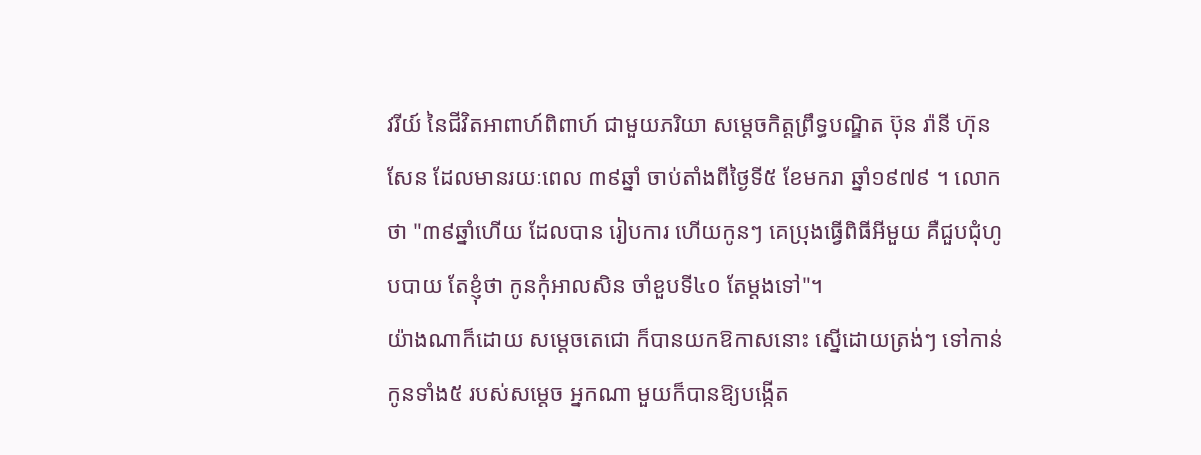វរីយ៍ នៃជីវិតអាពាហ៍ពិពាហ៍ ជាមួយភរិយា សម្ដេចកិត្តព្រឹទ្ធបណ្ឌិត ប៊ុន រ៉ានី ហ៊ុន សែន ដែលមានរយៈពេល ៣៩ឆ្នាំ ចាប់តាំងពីថ្ងៃទី៥ ខែមករា ឆ្នាំ១៩៧៩ ។ លោកថា "៣៩ឆ្នាំហើយ ដែលបាន រៀបការ ហើយកូនៗ គេប្រុងធ្វើពិធីអីមួយ គឺជួបជុំហូបបាយ តែខ្ញុំថា កូនកុំអាលសិន ចាំខួបទី៤០ តែម្ដងទៅ"។
យ៉ាងណាក៏ដោយ សម្តេចតេជោ ក៏បានយកឱកាសនោះ ស្នើដោយត្រង់ៗ ទៅកាន់កូនទាំង៥ របស់សម្តេច អ្នកណា មួយក៏បានឱ្យបង្កើត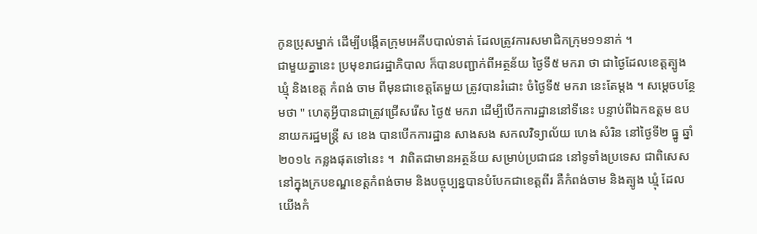កូនប្រុសម្នាក់ ដើម្បីបង្កើតក្រុមអេគីបបាល់ទាត់ ដែលត្រូវការសមាជិកក្រុម១១នាក់ ។
ជាមួយគ្នានេះ ប្រមុខរាជរដ្ឋាភិបាល ក៏បានបញ្ជាក់ពីអត្ថន័យ ថ្ងៃទី៥ មករា ថា ជាថ្ងៃដែលខេត្តត្បូងឃ្មុំ និងខេត្ត កំពង់ ចាម ពីមុនជាខេត្តតែមួយ ត្រូវបានរំដោះ ចំថ្ងៃទី៥ មករា នេះតែម្ដង ។ សម្ដេចបន្ថែមថា " ហេតុអ្វីបានជាត្រូវជ្រើសរើស ថ្ងៃ៥ មករា ដើម្បីបើកការដ្ឋាននៅទីនេះ បន្ទាប់ពីឯកឧត្តម ឧបនាយករដ្ឋមន្រ្តី ស ខេង បានបើកការដ្ឋាន សាងសង សកលវិទ្យាល័យ ហេង សំរិន នៅថ្ងៃទី២ ធ្នូ ឆ្នាំ២០១៤ កន្លងផុតទៅនេះ ។  វាពិតជាមានអត្ថន័យ សម្រាប់ប្រជាជន នៅទូទាំងប្រទេស ជាពិសេសនៅក្នុងក្របខណ្ឌខេត្តកំពង់ចាម និងបច្ចុប្បន្នបានបំបែកជាខេត្តពីរ គឺកំពង់ចាម និងត្បូង ឃ្មុំ ដែលយើងកំ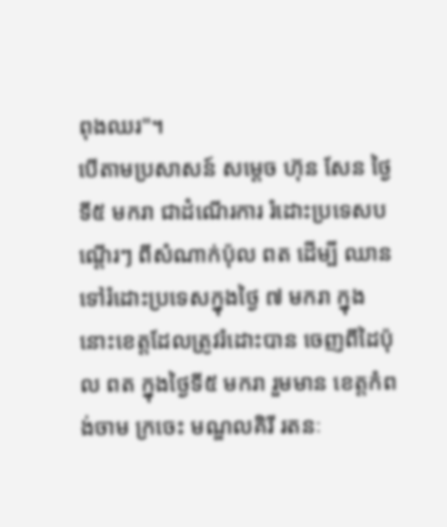ពុងឈរ"។
បើតាមប្រសាសន៍ សម្ដេច ហ៊ុន សែន ថ្ងៃទី៥ មករា ជាដំណើរការ រំដោះប្រទេសបណ្ដើរៗ ពីសំណាក់ប៉ុល ពត ដើម្បី ឈានទៅរំដោះប្រទេសក្នុងថ្ងៃ ៧ មករា ក្នុងនោះខេត្តដែលត្រូវរំដោះបាន ចេញពីដៃប៉ុល ពត ក្នុងថ្ងៃទី៥ មករា រួមមាន ខេត្តកំពង់ចាម ក្រចេះ មណ្ឌលគិរី រតនៈ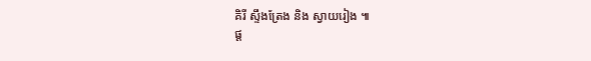គិរី ស្ទឹងត្រែង និង ស្វាយរៀង ៕
ផ្ដ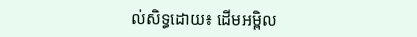ល់សិទ្ធដោយ៖ ដើមអម្ពិល